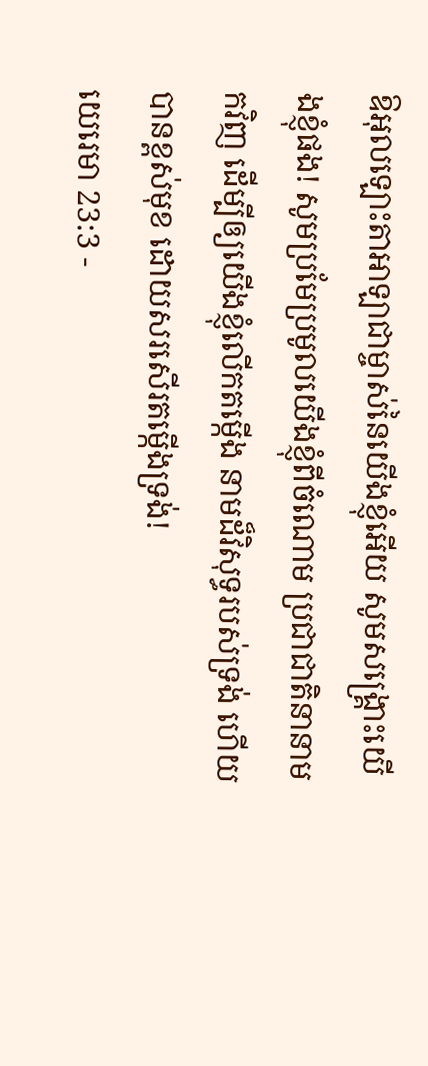ឱអុលឡោះតាអាឡាជាម្ចាស់នៃយើងខ្ញុំអើយ សូមសង្គ្រោះយើងខ្ញុំផង! សូមប្រមែប្រមូលយើងខ្ញុំពីចំណោម ប្រជាជាតិនានាមកវិញ ដើម្បីឲ្យយើងខ្ញុំលើកតម្កើង នាមដ៏វិសុទ្ធរបស់ទ្រង់ ហើយបានខ្ពស់មុខ ដោយសរសើរតម្កើងទ្រង់!
យេរេមា 23:3 -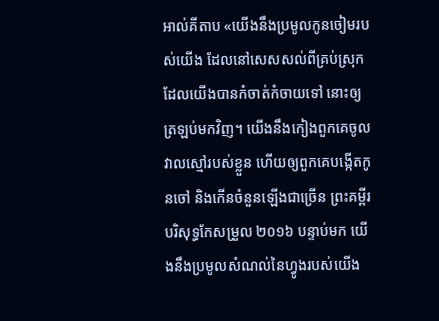អាល់គីតាប «យើងនឹងប្រមូលកូនចៀមរបស់យើង ដែលនៅសេសសល់ពីគ្រប់ស្រុក ដែលយើងបានកំចាត់កំចាយទៅ នោះឲ្យត្រឡប់មកវិញ។ យើងនឹងកៀងពួកគេចូលវាលស្មៅរបស់ខ្លួន ហើយឲ្យពួកគេបង្កើតកូនចៅ និងកើនចំនួនឡើងជាច្រើន ព្រះគម្ពីរបរិសុទ្ធកែសម្រួល ២០១៦ បន្ទាប់មក យើងនឹងប្រមូលសំណល់នៃហ្វូងរបស់យើង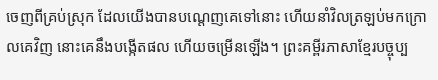ចេញពីគ្រប់ស្រុក ដែលយើងបានបណ្តេញគេទៅនោះ ហើយនាំវិលត្រឡប់មកក្រោលគេវិញ នោះគេនឹងបង្កើតផល ហើយចម្រើនឡើង។ ព្រះគម្ពីរភាសាខ្មែរបច្ចុប្ប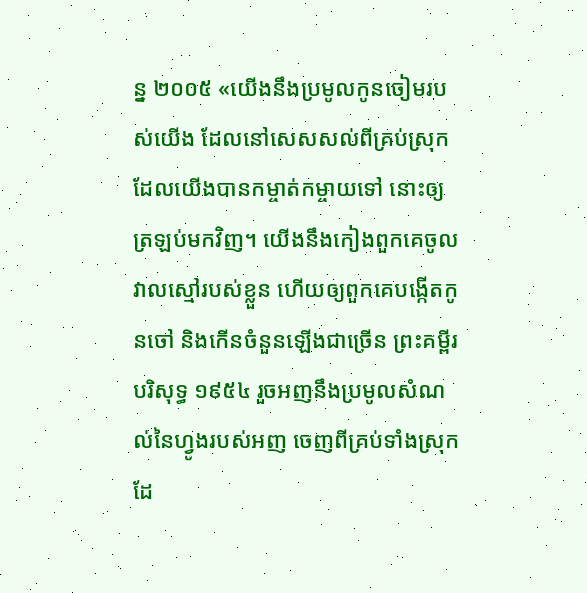ន្ន ២០០៥ «យើងនឹងប្រមូលកូនចៀមរបស់យើង ដែលនៅសេសសល់ពីគ្រប់ស្រុក ដែលយើងបានកម្ចាត់កម្ចាយទៅ នោះឲ្យត្រឡប់មកវិញ។ យើងនឹងកៀងពួកគេចូលវាលស្មៅរបស់ខ្លួន ហើយឲ្យពួកគេបង្កើតកូនចៅ និងកើនចំនួនឡើងជាច្រើន ព្រះគម្ពីរបរិសុទ្ធ ១៩៥៤ រួចអញនឹងប្រមូលសំណល់នៃហ្វូងរបស់អញ ចេញពីគ្រប់ទាំងស្រុក ដែ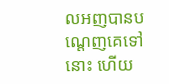លអញបានបណ្តេញគេទៅនោះ ហើយ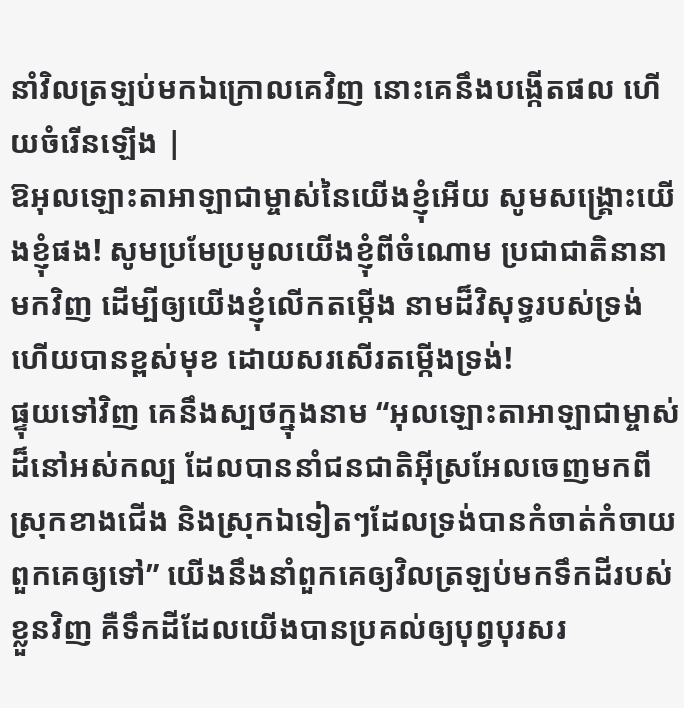នាំវិលត្រឡប់មកឯក្រោលគេវិញ នោះគេនឹងបង្កើតផល ហើយចំរើនឡើង |
ឱអុលឡោះតាអាឡាជាម្ចាស់នៃយើងខ្ញុំអើយ សូមសង្គ្រោះយើងខ្ញុំផង! សូមប្រមែប្រមូលយើងខ្ញុំពីចំណោម ប្រជាជាតិនានាមកវិញ ដើម្បីឲ្យយើងខ្ញុំលើកតម្កើង នាមដ៏វិសុទ្ធរបស់ទ្រង់ ហើយបានខ្ពស់មុខ ដោយសរសើរតម្កើងទ្រង់!
ផ្ទុយទៅវិញ គេនឹងស្បថក្នុងនាម “អុលឡោះតាអាឡាជាម្ចាស់ដ៏នៅអស់កល្ប ដែលបាននាំជនជាតិអ៊ីស្រអែលចេញមកពីស្រុកខាងជើង និងស្រុកឯទៀតៗដែលទ្រង់បានកំចាត់កំចាយពួកគេឲ្យទៅ” យើងនឹងនាំពួកគេឲ្យវិលត្រឡប់មកទឹកដីរបស់ខ្លួនវិញ គឺទឹកដីដែលយើងបានប្រគល់ឲ្យបុព្វបុរសរ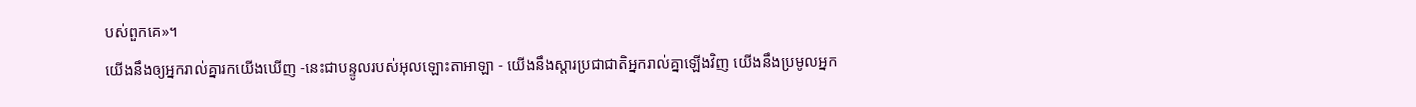បស់ពួកគេ»។
យើងនឹងឲ្យអ្នករាល់គ្នារកយើងឃើញ -នេះជាបន្ទូលរបស់អុលឡោះតាអាឡា - យើងនឹងស្ដារប្រជាជាតិអ្នករាល់គ្នាឡើងវិញ យើងនឹងប្រមូលអ្នក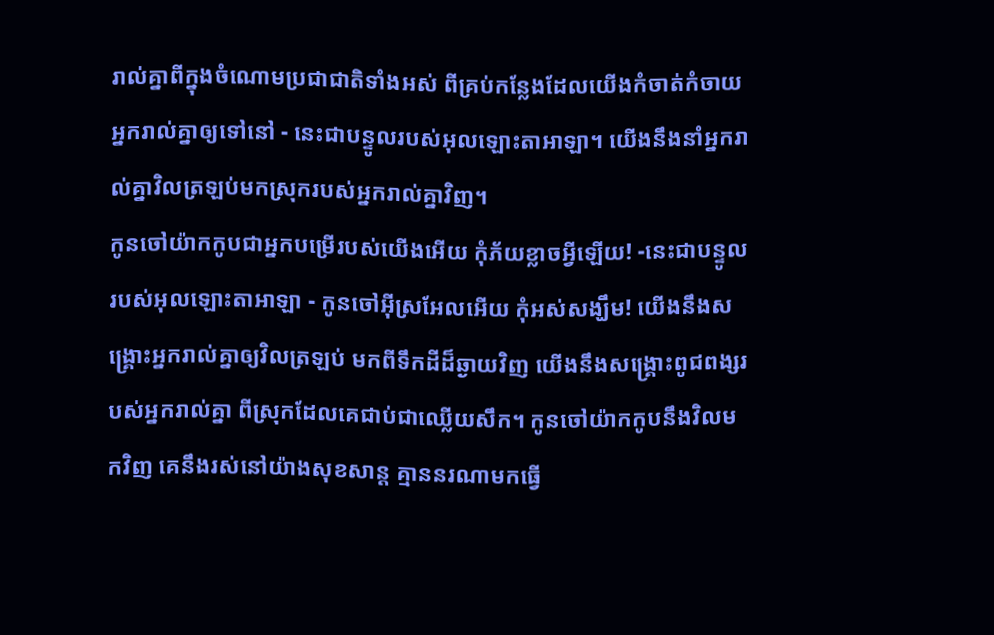រាល់គ្នាពីក្នុងចំណោមប្រជាជាតិទាំងអស់ ពីគ្រប់កន្លែងដែលយើងកំចាត់កំចាយអ្នករាល់គ្នាឲ្យទៅនៅ - នេះជាបន្ទូលរបស់អុលឡោះតាអាឡា។ យើងនឹងនាំអ្នករាល់គ្នាវិលត្រឡប់មកស្រុករបស់អ្នករាល់គ្នាវិញ។
កូនចៅយ៉ាកកូបជាអ្នកបម្រើរបស់យើងអើយ កុំភ័យខ្លាចអ្វីឡើយ! -នេះជាបន្ទូលរបស់អុលឡោះតាអាឡា - កូនចៅអ៊ីស្រអែលអើយ កុំអស់សង្ឃឹម! យើងនឹងសង្គ្រោះអ្នករាល់គ្នាឲ្យវិលត្រឡប់ មកពីទឹកដីដ៏ឆ្ងាយវិញ យើងនឹងសង្គ្រោះពូជពង្សរបស់អ្នករាល់គ្នា ពីស្រុកដែលគេជាប់ជាឈ្លើយសឹក។ កូនចៅយ៉ាកកូបនឹងវិលមកវិញ គេនឹងរស់នៅយ៉ាងសុខសាន្ត គ្មាននរណាមកធ្វើ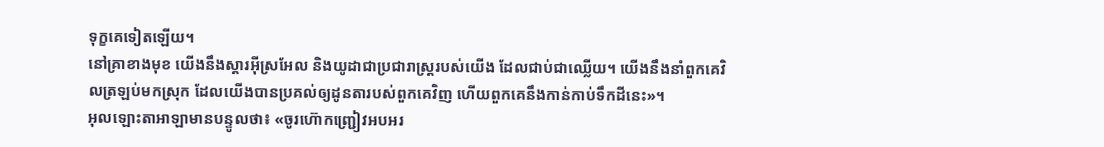ទុក្ខគេទៀតឡើយ។
នៅគ្រាខាងមុខ យើងនឹងស្ដារអ៊ីស្រអែល និងយូដាជាប្រជារាស្ត្ររបស់យើង ដែលជាប់ជាឈ្លើយ។ យើងនឹងនាំពួកគេវិលត្រឡប់មកស្រុក ដែលយើងបានប្រគល់ឲ្យដូនតារបស់ពួកគេវិញ ហើយពួកគេនឹងកាន់កាប់ទឹកដីនេះ»។
អុលឡោះតាអាឡាមានបន្ទូលថា៖ «ចូរហ៊ោកញ្ជ្រៀវអបអរ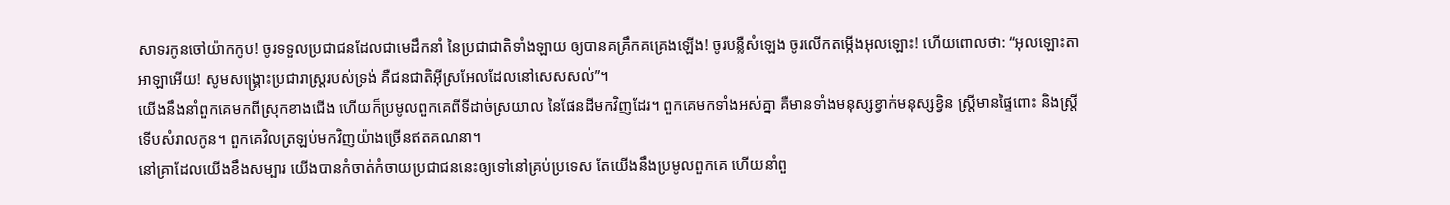សាទរកូនចៅយ៉ាកកូប! ចូរទទួលប្រជាជនដែលជាមេដឹកនាំ នៃប្រជាជាតិទាំងឡាយ ឲ្យបានគគ្រឹកគគ្រេងឡើង! ចូរបន្លឺសំឡេង ចូរលើកតម្កើងអុលឡោះ! ហើយពោលថា: “អុលឡោះតាអាឡាអើយ! សូមសង្គ្រោះប្រជារាស្ដ្ររបស់ទ្រង់ គឺជនជាតិអ៊ីស្រអែលដែលនៅសេសសល់”។
យើងនឹងនាំពួកគេមកពីស្រុកខាងជើង ហើយក៏ប្រមូលពួកគេពីទីដាច់ស្រយាល នៃផែនដីមកវិញដែរ។ ពួកគេមកទាំងអស់គ្នា គឺមានទាំងមនុស្សខ្វាក់មនុស្សខ្វិន ស្ត្រីមានផ្ទៃពោះ និងស្ត្រីទើបសំរាលកូន។ ពួកគេវិលត្រឡប់មកវិញយ៉ាងច្រើនឥតគណនា។
នៅគ្រាដែលយើងខឹងសម្បារ យើងបានកំចាត់កំចាយប្រជាជននេះឲ្យទៅនៅគ្រប់ប្រទេស តែយើងនឹងប្រមូលពួកគេ ហើយនាំពួ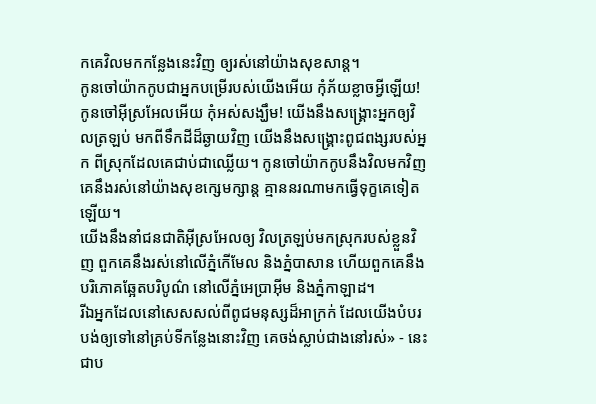កគេវិលមកកន្លែងនេះវិញ ឲ្យរស់នៅយ៉ាងសុខសាន្ត។
កូនចៅយ៉ាកកូបជាអ្នកបម្រើរបស់យើងអើយ កុំភ័យខ្លាចអ្វីឡើយ! កូនចៅអ៊ីស្រអែលអើយ កុំអស់សង្ឃឹម! យើងនឹងសង្គ្រោះអ្នកឲ្យវិលត្រឡប់ មកពីទឹកដីដ៏ឆ្ងាយវិញ យើងនឹងសង្គ្រោះពូជពង្សរបស់អ្នក ពីស្រុកដែលគេជាប់ជាឈ្លើយ។ កូនចៅយ៉ាកកូបនឹងវិលមកវិញ គេនឹងរស់នៅយ៉ាងសុខក្សេមក្សាន្ត គ្មាននរណាមកធ្វើទុក្ខគេទៀតឡើយ។
យើងនឹងនាំជនជាតិអ៊ីស្រអែលឲ្យ វិលត្រឡប់មកស្រុករបស់ខ្លួនវិញ ពួកគេនឹងរស់នៅលើភ្នំកើមែល និងភ្នំបាសាន ហើយពួកគេនឹងបរិភោគឆ្អែតបរិបូណ៌ នៅលើភ្នំអេប្រាអ៊ីម និងភ្នំកាឡាដ។
រីឯអ្នកដែលនៅសេសសល់ពីពូជមនុស្សដ៏អាក្រក់ ដែលយើងបំបរបង់ឲ្យទៅនៅគ្រប់ទីកន្លែងនោះវិញ គេចង់ស្លាប់ជាងនៅរស់» - នេះជាប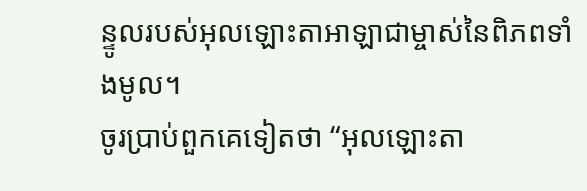ន្ទូលរបស់អុលឡោះតាអាឡាជាម្ចាស់នៃពិភពទាំងមូល។
ចូរប្រាប់ពួកគេទៀតថា “អុលឡោះតា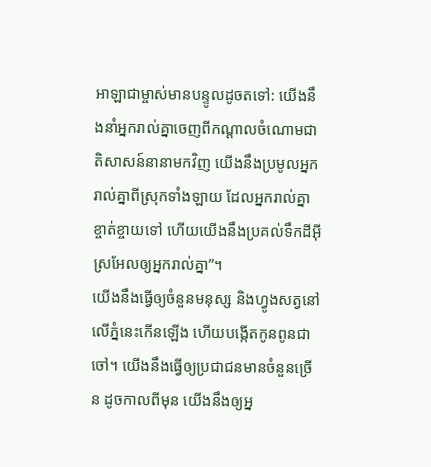អាឡាជាម្ចាស់មានបន្ទូលដូចតទៅ: យើងនឹងនាំអ្នករាល់គ្នាចេញពីកណ្ដាលចំណោមជាតិសាសន៍នានាមកវិញ យើងនឹងប្រមូលអ្នករាល់គ្នាពីស្រុកទាំងឡាយ ដែលអ្នករាល់គ្នាខ្ចាត់ខ្ចាយទៅ ហើយយើងនឹងប្រគល់ទឹកដីអ៊ីស្រអែលឲ្យអ្នករាល់គ្នា”។
យើងនឹងធ្វើឲ្យចំនួនមនុស្ស និងហ្វូងសត្វនៅលើភ្នំនេះកើនឡើង ហើយបង្កើតកូនពូនជាចៅ។ យើងនឹងធ្វើឲ្យប្រជាជនមានចំនួនច្រើន ដូចកាលពីមុន យើងនឹងឲ្យអ្ន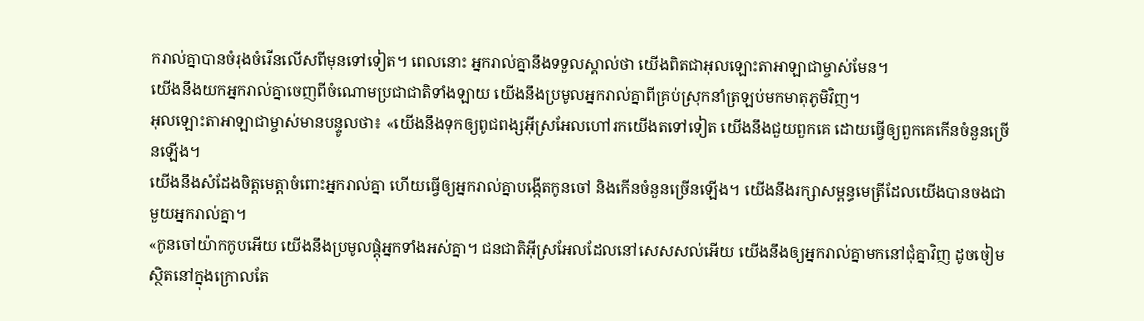ករាល់គ្នាបានចំរុងចំរើនលើសពីមុនទៅទៀត។ ពេលនោះ អ្នករាល់គ្នានឹងទទួលស្គាល់ថា យើងពិតជាអុលឡោះតាអាឡាជាម្ចាស់មែន។
យើងនឹងយកអ្នករាល់គ្នាចេញពីចំណោមប្រជាជាតិទាំងឡាយ យើងនឹងប្រមូលអ្នករាល់គ្នាពីគ្រប់ស្រុកនាំត្រឡប់មកមាតុភូមិវិញ។
អុលឡោះតាអាឡាជាម្ចាស់មានបន្ទូលថា៖ «យើងនឹងទុកឲ្យពូជពង្សអ៊ីស្រអែលហៅរកយើងតទៅទៀត យើងនឹងជួយពួកគេ ដោយធ្វើឲ្យពួកគេកើនចំនួនច្រើនឡើង។
យើងនឹងសំដែងចិត្តមេត្តាចំពោះអ្នករាល់គ្នា ហើយធ្វើឲ្យអ្នករាល់គ្នាបង្កើតកូនចៅ និងកើនចំនួនច្រើនឡើង។ យើងនឹងរក្សាសម្ពន្ធមេត្រីដែលយើងបានចងជាមួយអ្នករាល់គ្នា។
«កូនចៅយ៉ាកកូបអើយ យើងនឹងប្រមូលផ្ដុំអ្នកទាំងអស់គ្នា។ ជនជាតិអ៊ីស្រអែលដែលនៅសេសសល់អើយ យើងនឹងឲ្យអ្នករាល់គ្នាមកនៅជុំគ្នាវិញ ដូចចៀមស្ថិតនៅក្នុងក្រោលតែ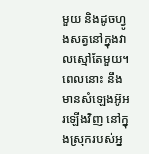មួយ និងដូចហ្វូងសត្វនៅក្នុងវាលស្មៅតែមួយ។ ពេលនោះ នឹងមានសំឡេងអ៊ូអរឡើងវិញ នៅក្នុងស្រុករបស់អ្ន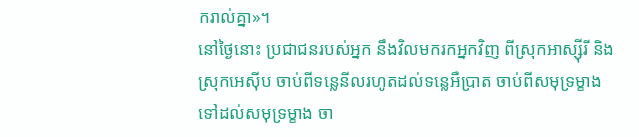ករាល់គ្នា»។
នៅថ្ងៃនោះ ប្រជាជនរបស់អ្នក នឹងវិលមករកអ្នកវិញ ពីស្រុកអាស្ស៊ីរី និងស្រុកអេស៊ីប ចាប់ពីទន្លេនីលរហូតដល់ទន្លេអឺប្រាត ចាប់ពីសមុទ្រម្ខាងទៅដល់សមុទ្រម្ខាង ចា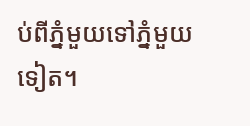ប់ពីភ្នំមួយទៅភ្នំមួយទៀត។